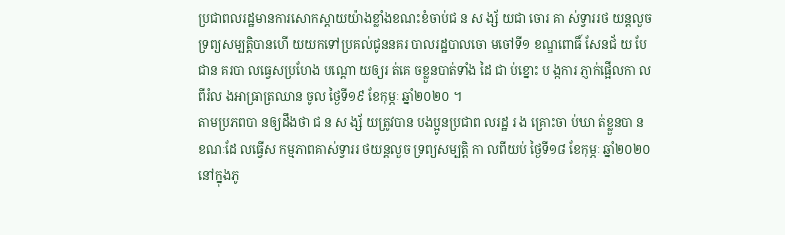ប្រជាពលរដ្ឋមានការសោកស្តាយយ៉ាងខ្លាំងខណះខំចាប់ជ ន ស ង្ស័ យជា ចោរ គា ស់ទ្វាររថ យន្តលួចទ្រព្យសម្បត្តិបានហេី យយកទៅប្រគល់ជូននគរ បាលរដ្ឋបាលចោ មចៅទី១ ខណ្ឌពោធិ៍ សែនជ័ យ បែ ជាន គរបា លធ្វេសប្រហែង បណ្តោ យឲ្យរ ត់គេ ចខ្លួនបាត់ទាំង ដៃ ជា ប់ខ្នោះ ប ង្កការ ភ្ញាក់ផ្អេីលកា លពីរំល ងអាធ្រាត្រឈាន ចូល ថ្ងៃទី១៩ ខែកុម្ភៈ ឆ្នាំ២០២០ ។
តាមប្រភពបា នឲ្យដឹងថា ជ ន ស ង្ស័ យត្រូវបាន បងប្អូនប្រជាព លរដ្ឋ រ ង គ្រោះចា ប់ឃា ត់ខ្លួនបា ន ខណៈដែ លធ្វើស កម្មភាពគាស់ទ្វាររ ថយន្តលួច ទ្រព្យសម្បត្តិ កា លពីយប់ ថ្ងៃទី១៨ ខែកុម្ភៈ ឆ្នាំ២០២០ នៅក្នុងភូ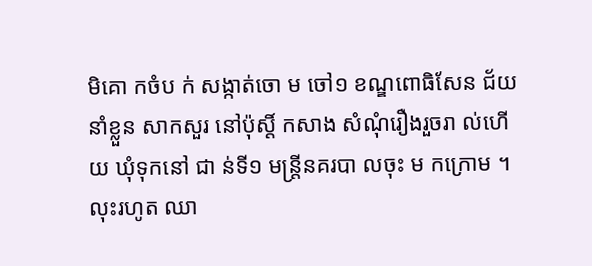មិគោ កចំប ក់ សង្កាត់ចោ ម ចៅ១ ខណ្ឌពោធិសែន ជ័យ នាំខ្លួន សាកសួរ នៅប៉ុស្តិ៍ កសាង សំណុំរឿងរួចរា ល់ហើយ ឃុំទុកនៅ ជា ន់ទី១ មន្ត្រីនគរបា លចុះ ម កក្រោម ។
លុះរហូត ឈា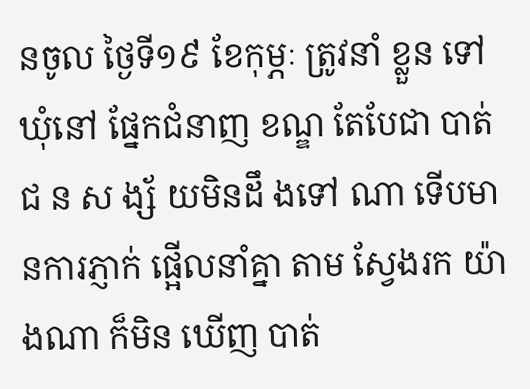នចូល ថ្ងៃទី១៩ ខែកុម្ភៈ ត្រូវនាំ ខ្លួន ទៅឃុំនៅ ផ្នែកជំនាញ ខណ្ឌ តែបែជា បាត់ជ ន ស ង្ស័ យមិនដឹ ងទៅ ណា ទេីបមានការភ្ញាក់ ផ្អេីលនាំគ្នា តាម ស្វែងរក យ៉ាងណា ក៏មិន ឃើញ បាត់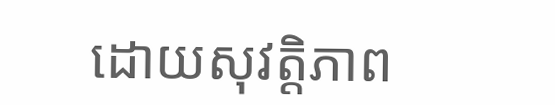ដោយសុវត្តិភាព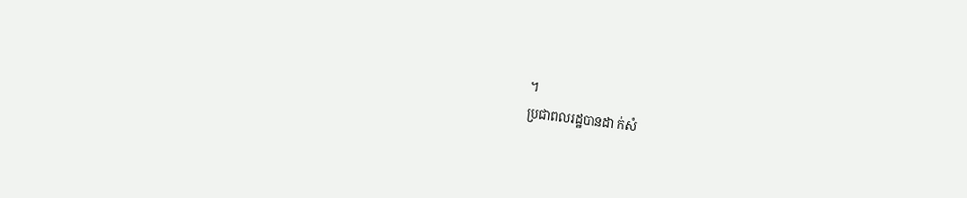។
ប្រជាពលរដ្ឋបានដា ក់សំ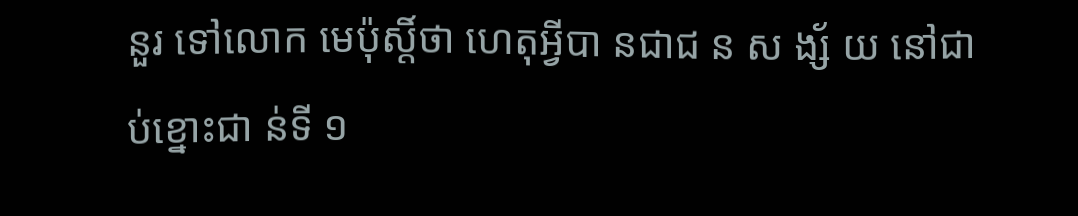នួរ ទៅលោក មេប៉ុស្តិ៍ថា ហេតុអ្វីបា នជាជ ន ស ង្ស័ យ នៅជា ប់ខ្នោះជា ន់ទី ១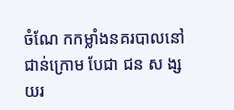ចំណែ កកម្លាំងនគរបាលនៅ ជាន់ក្រោម បែជា ជន ស ង្ស យរ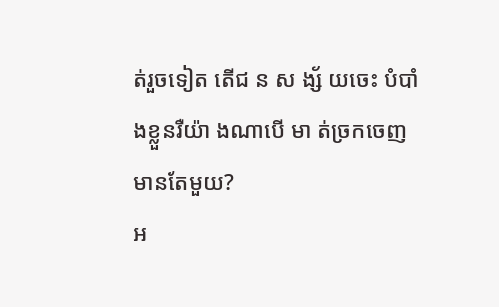ត់រួចទៀត តេីជ ន ស ង្ស័ យចេះ បំបាំ ងខ្លួនរឺយ៉ា ងណាបេី មា ត់ច្រកចេញមានតែមួយ?
អ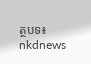ត្ថបទ៖ nkdnews